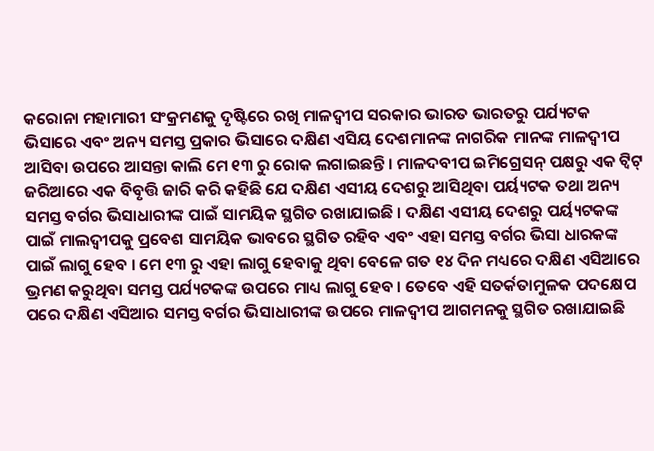କରୋନା ମହାମାରୀ ସଂକ୍ରମଣକୁ ଦୃଷ୍ଟିରେ ରଖି ମାଳଦ୍ୱୀପ ସରକାର ଭାରତ ଭାରତରୁ ପର୍ଯ୍ୟଟକ ଭିସାରେ ଏବଂ ଅନ୍ୟ ସମସ୍ତ ପ୍ରକାର ଭିସାରେ ଦକ୍ଷିଣ ଏସିୟ ଦେଶମାନଙ୍କ ନାଗରିକ ମାନଙ୍କ ମାଳଦ୍ୱୀପ ଆସିବା ଉପରେ ଆସନ୍ତା କାଲି ମେ ୧୩ ରୁ ରୋକ ଲଗାଇଛନ୍ତି । ମାଳଦବୀପ ଇମିଗ୍ରେସନ୍ ପକ୍ଷରୁ ଏକ ଟ୍ୱିଟ୍ ଜରିଆରେ ଏକ ବିବୃତ୍ତି ଜାରି କରି କହିଛି ଯେ ଦକ୍ଷିଣ ଏସୀୟ ଦେଶରୁ ଆସିଥିବା ପର୍ୟ୍ୟଟକ ତଥା ଅନ୍ୟ ସମସ୍ତ ବର୍ଗର ଭିସାଧାରୀଙ୍କ ପାଇଁ ସାମୟିକ ସ୍ଥଗିତ ରଖାଯାଇଛି । ଦକ୍ଷିଣ ଏସୀୟ ଦେଶରୁ ପର୍ୟ୍ୟଟକଙ୍କ ପାଇଁ ମାଲଦ୍ୱୀପକୁ ପ୍ରବେଶ ସାମୟିକ ଭାବରେ ସ୍ଥଗିତ ରହିବ ଏବଂ ଏହା ସମସ୍ତ ବର୍ଗର ଭିସା ଧାରକଙ୍କ ପାଇଁ ଲାଗୁ ହେବ । ମେ ୧୩ ରୁ ଏହା ଲାଗୁ ହେବାକୁ ଥିବା ବେଳେ ଗତ ୧୪ ଦିନ ମଧ୍ୟରେ ଦକ୍ଷିଣ ଏସିଆରେ ଭ୍ରମଣ କରୁଥିବା ସମସ୍ତ ପର୍ଯ୍ୟଟକଙ୍କ ଉପରେ ମାଧ୍ୟ ଲାଗୁ ହେବ । ତେବେ ଏହି ସତର୍କତାମୁଳକ ପଦକ୍ଷେପ ପରେ ଦକ୍ଷିଣ ଏସିଆର ସମସ୍ତ ବର୍ଗର ଭିସାଧାରୀଙ୍କ ଉପରେ ମାଳଦ୍ୱୀପ ଆଗମନକୁ ସ୍ଥଗିତ ରଖାଯାଇଛି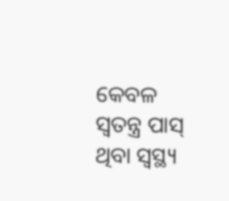କେବଳ ସ୍ୱତନ୍ତ୍ର ପାସ୍ ଥିବା ସ୍ୱସ୍ଥ୍ୟ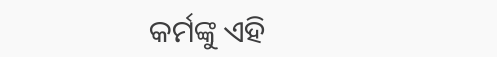କର୍ମଙ୍କୁ ଏହି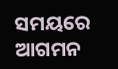ସମୟରେ ଆଗମନ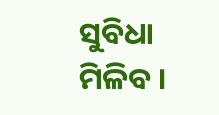ସୁବିଧା ମିଳିବ ।